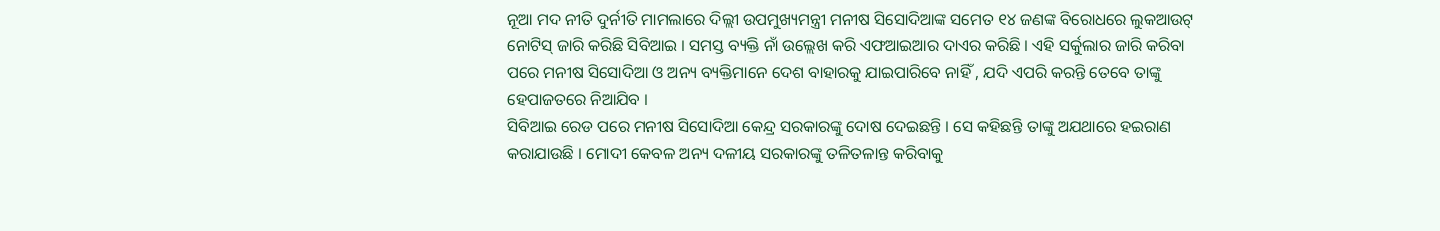ନୂଆ ମଦ ନୀତି ଦୁର୍ନୀତି ମାମଲାରେ ଦିଲ୍ଲୀ ଉପମୁଖ୍ୟମନ୍ତ୍ରୀ ମନୀଷ ସିସୋଦିଆଙ୍କ ସମେତ ୧୪ ଜଣଙ୍କ ବିରୋଧରେ ଲୁକଆଉଟ୍ ନୋଟିସ୍ ଜାରି କରିଛି ସିବିଆଇ । ସମସ୍ତ ବ୍ୟକ୍ତି ନାଁ ଉଲ୍ଲେଖ କରି ଏଫଆଇଆର ଦାଏର କରିଛି । ଏହି ସର୍କୁଲାର ଜାରି କରିବା ପରେ ମନୀଷ ସିସୋଦିଆ ଓ ଅନ୍ୟ ବ୍ୟକ୍ତିମାନେ ଦେଶ ବାହାରକୁ ଯାଇପାରିବେ ନାହିଁ , ଯଦି ଏପରି କରନ୍ତି ତେବେ ତାଙ୍କୁ ହେପାଜତରେ ନିଆଯିବ ।
ସିବିଆଇ ରେଡ ପରେ ମନୀଷ ସିସୋଦିଆ କେନ୍ଦ୍ର ସରକାରଙ୍କୁ ଦୋଷ ଦେଇଛନ୍ତି । ସେ କହିଛନ୍ତି ତାଙ୍କୁ ଅଯଥାରେ ହଇରାଣ କରାଯାଉଛି । ମୋଦୀ କେବଳ ଅନ୍ୟ ଦଳୀୟ ସରକାରଙ୍କୁ ତଳିତଳାନ୍ତ କରିବାକୁ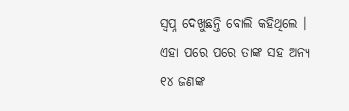ସ୍ୱପ୍ନ ଦେଖୁଛନ୍ତି ବୋଲି କହିଥିଲେ । ଏହା ପରେ ପରେ ତାଙ୍କ ସହ ଅନ୍ୟ ୧୪ ଜଣଙ୍କ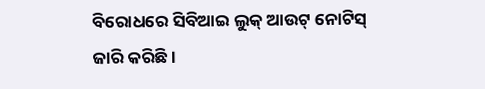ବିରୋଧରେ ସିବିଆଇ ଲୁକ୍ ଆଉଟ୍ ନୋଟିସ୍ ଜାରି କରିଛି ।